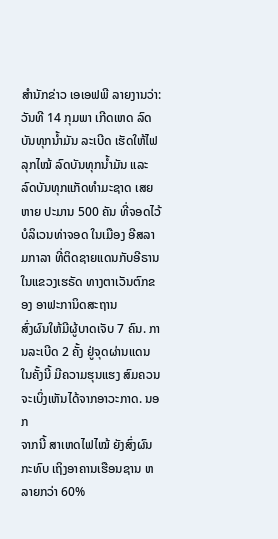ສຳນັກຂ່າວ ເອເອຟພີ ລາຍງານວ່າ: ວັນທີ 14 ກຸມພາ ເກີດເຫດ ລົດບັນທຸກນ້ຳມັນ ລະເບີດ ເຮັດໃຫ້ໄຟລຸກໄໝ້ ລົດບັນທຸກນ້ຳມັນ ແລະ ລົດບັນທຸກແກັດທຳມະຊາດ ເສຍຫາຍ ປະມານ 500 ຄັນ ທີ່ຈອດໄວ້ບໍລິເວນທ່າຈອດ ໃນເມືອງ ອີສລາມກາລາ ທີ່ຕິດຊາຍແດນກັບອີຣານ ໃນແຂວງເຮຣັດ ທາງຕາເວັນຕົກຂອງ ອາຟະການິດສະຖານ
ສົ່ງຜົນໃຫ້ມີຜູ້ບາດເຈັບ 7 ຄົນ. ການລະເບີດ 2 ຄັ້ງ ຢູ່ຈຸດຜ່ານແດນ ໃນຄັ້ງນີ້ ມີຄວາມຮຸນແຮງ ສົມຄວນ ຈະເບິ່ງເຫັນໄດ້ຈາກອາວະກາດ. ນອກ
ຈາກນີ້ ສາເຫດໄຟໄໝ້ ຍັງສົ່ງຜົນກະທົບ ເຖິງອາຄານເຮືອນຊານ ຫລາຍກວ່າ 60%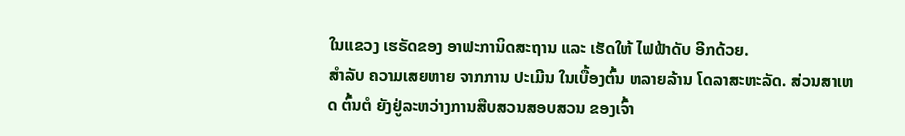ໃນແຂວງ ເຮຣັດຂອງ ອາຟະການິດສະຖານ ແລະ ເຮັດໃຫ້ ໄຟຟ້າດັບ ອີກດ້ວຍ.
ສຳລັບ ຄວາມເສຍຫາຍ ຈາກການ ປະເມີນ ໃນເບື້ອງຕົ້ນ ຫລາຍລ້ານ ໂດລາສະຫະລັດ. ສ່ວນສາເຫດ ຕົ້ນຕໍ ຍັງຢູ່ລະຫວ່າງການສືບສວນສອບສວນ ຂອງເຈົ້າ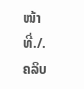ໜ້າທີ່./.
ຄລິບ